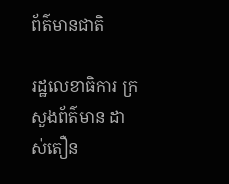ព័ត៌មានជាតិ

រដ្ឋលេខាធិការ ក្រសួងព័ត៌មាន ដាស់តឿន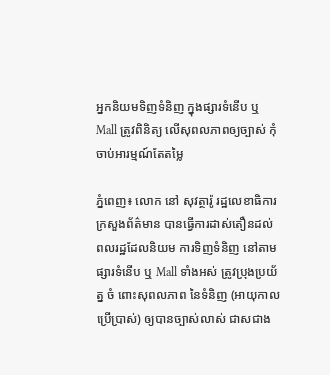អ្នកនិយមទិញទំនិញ ក្នុងផ្សារទំនើប ឬ Mall ត្រូវពិនិត្យ លើសុពលភាពឲ្យច្បាស់ កុំចាប់អារម្មណ៍តែតម្លៃ

ភ្នំពេញ៖ លោក នៅ សុវត្ថារ៉ូ រដ្ឋលេខាធិការ ក្រសួងព័ត៌មាន បានធ្វើការដាស់តឿនដល់ ពលរដ្ឋដែលនិយម ការទិញទំនិញ នៅតាម ផ្សារទំនើប ឬ Mall ទាំងអស់ ត្រូវប្រុងប្រយ័ត្ន ចំ ពោះសុពលភាព នៃទំនិញ (អាយុកាលប្រើប្រាស់) ឲ្យបានច្បាស់លាស់ ជាសជាង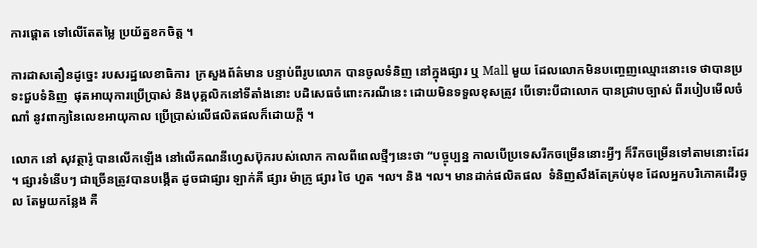ការផ្តោត ទៅលើតែតម្លៃ ប្រយ័ត្នខកចិត្ត ។

ការដាសតឿនដូច្នេះ របសរដ្ឋលេខាធិការ  ក្រសួងព័ត៌មាន បន្ទាប់ពីរូបលោក បានចូលទំនិញ នៅក្នុងផ្សារ ឬ Mall មួយ ដែលលោកមិនបញ្ចេញឈ្មោះនោះទេ ថាបានប្រទះជួបទំនិញ  ផុតអាយុការប្រើប្រាស់ និងបុគ្គលិកនៅទីតាំងនោះ បដិសេធចំពោះករណីនេះ ដោយមិនទទួលខុសត្រូវ បើទោះបីជាលោក បានជ្រាបច្បាស់ ពីរបៀបមើលចំណាំ នូវពាក្យនៃលេខអាយុកាល ប្រើប្រាស់លើផលិតផលក៏ដោយក្តី ។

លោក នៅ សុវត្ថារ៉ូ បានលើកឡើង នៅលើគណនីហ្វេសប៊ុករបស់លោក កាលពីពេលថ្មីៗនេះថា “បច្ចុប្បន្ន កាលបើប្រទេសរីកចម្រើននោះអ្វីៗ ក៏រីកចម្រើនទៅតាមនោះដែរ ។ ផ្សារទំនើបៗ ជាច្រើនត្រូវបានបង្កើត ដូចជាផ្សារ ឡាក់គី ផ្សារ ម៉ាក្រូ ផ្សារ ថៃ ហួត ។ល។ និង ។ល។ មានដាក់ផលិតផល  ទំនិញសឹងតែគ្រប់មុខ ដែលអ្នកបរិភោគដើរចូល តែមួយកន្លែង គឺ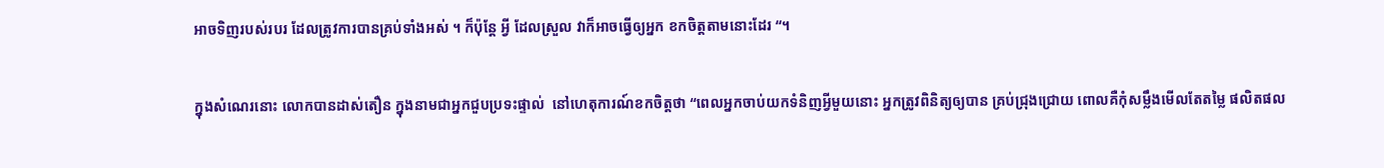អាចទិញរបស់របរ ដែលត្រូវការបានគ្រប់ទាំងអស់ ។ ក៏ប៉ុន្តែ អ្វី ដែលស្រួល វាក៏អាចធ្វើឲ្យអ្នក ខកចិត្តតាមនោះដែរ “។

ក្នុងសំណេរនោះ លោកបានដាស់តឿន ក្នុងនាមជាអ្នកជួបប្រទះផ្ទាល់  នៅហេតុការណ៍ខកចិត្តថា “ពេលអ្នកចាប់យកទំនិញអ្វីមួយនោះ អ្នកត្រូវពិនិត្យឲ្យបាន គ្រប់ជ្រុងជ្រោយ ពោលគឺកុំសម្លឹងមើលតែតម្លៃ ផលិតផល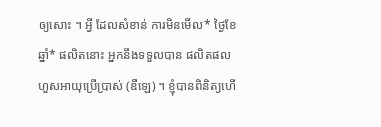ឲ្យសោះ ។ អ្វី ដែលសំខាន់ ការមិនមើល* ថ្ងៃខែឆ្នាំ* ផលិតនោះ អ្នកនឹងទទួលបាន ផលិតផលហួសអាយុប្រើប្រាស់ (ឌឺឡេ) ។ ខ្ញុំបានពិនិត្យហើ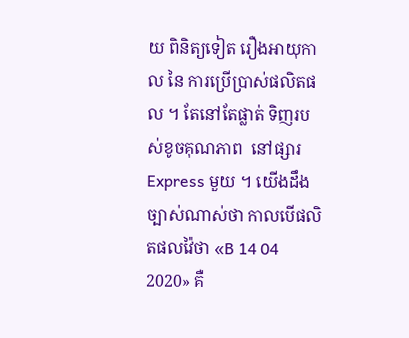យ ពិនិត្យទៀត រឿងអាយុកាល នៃ ការប្រើប្រាស់ផលិតផល ។ តែនៅតែផ្លាត់ ទិញរបស់ខូចគុណភាព  នៅផ្សារ Express មួយ ។ យើងដឹងច្បាស់ណាស់ថា កាលបើផលិតផលវ៉ៃថា «B 14 04 2020» គឺ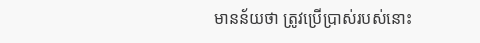មានន័យថា ត្រូវប្រើប្រាស់របស់នោះ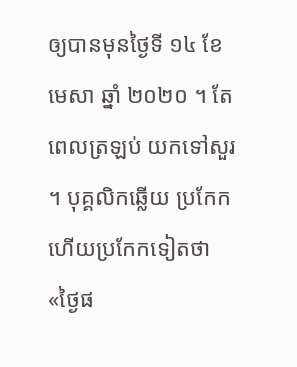ឲ្យបានមុនថ្ងៃទី ១៤ ខែ មេសា ឆ្នាំ ២០២០ ។ តែពេលត្រឡប់ យកទៅសួរ ។ បុគ្គលិកឆ្លើយ ប្រកែកហើយប្រកែកទៀតថា «ថ្ងៃផ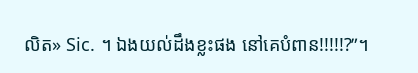លិត» Sic. ។ ឯងយល់ដឹងខ្លះផង នៅគេបំពាន!!!!!?”។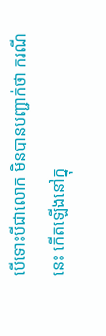បើទោះបីជាលោក មិនបានបញ្ជាក់ថា ករណីនេះ កើតឡើងនៅក្នុ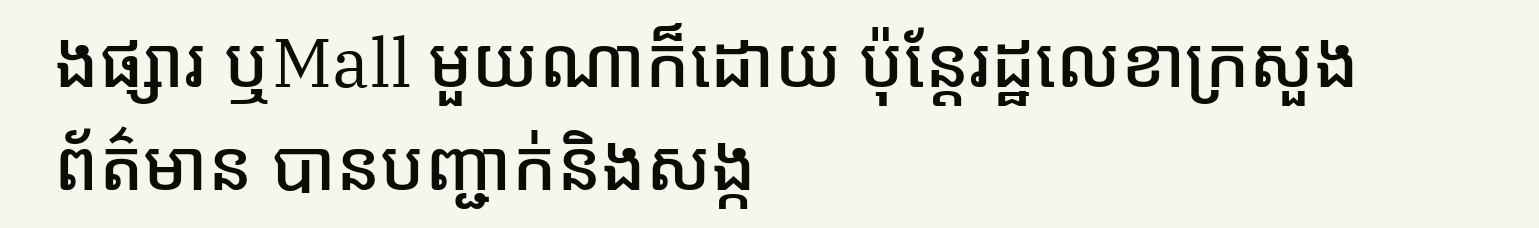ងផ្សារ ឬMall មួយណាក៏ដោយ ប៉ុន្តែរដ្ឋលេខាក្រសួងព័ត៌មាន បានបញ្ជាក់និងសង្ក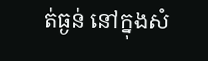ត់ធ្ងន់ នៅក្នុងសំ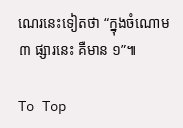ណេរនេះទៀតថា “ក្នុងចំណោម ៣ ផ្សារនេះ គឺមាន ១”៕

To Top